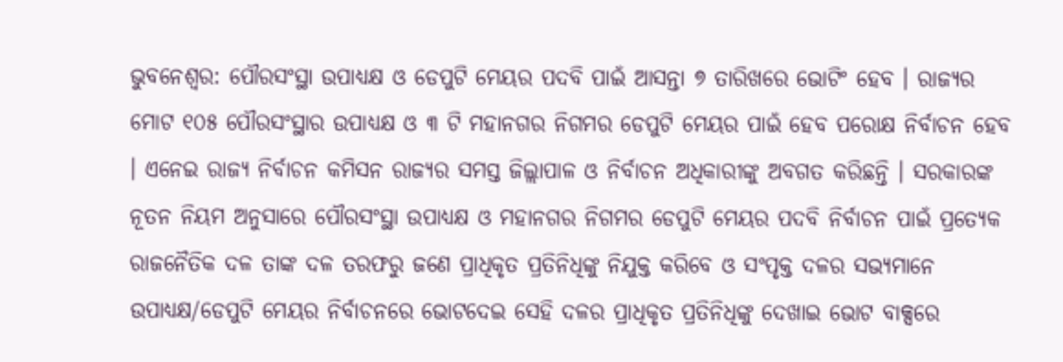ଭୁବନେଶ୍ୱର: ପୌରସଂସ୍ଥା ଉପାଧ୍ୟକ୍ଷ ଓ ଡେପୁଟି ମେୟର ପଦବି ପାଇଁ ଆସନ୍ତା ୭ ତାରିଖରେ ଭୋଟିଂ ହେବ । ରାଜ୍ୟର ମୋଟ ୧୦୫ ପୌରସଂସ୍ଥାର ଉପାଧ୍ୟକ୍ଷ ଓ ୩ ଟି ମହାନଗର ନିଗମର ଡେପୁଟି ମେୟର ପାଇଁ ହେବ ପରୋକ୍ଷ ନିର୍ବାଚନ ହେବ । ଏନେଇ ରାଜ୍ୟ ନିର୍ବାଚନ କମିସନ ରାଜ୍ୟର ସମସ୍ତ ଜିଲ୍ଲାପାଳ ଓ ନିର୍ବାଚନ ଅଧିକାରୀଙ୍କୁ ଅବଗତ କରିଛନ୍ତି । ସରକାରଙ୍କ ନୂତନ ନିୟମ ଅନୁସାରେ ପୌରସଂସ୍ଥା ଉପାଧ୍ୟକ୍ଷ ଓ ମହାନଗର ନିଗମର ଡେପୁଟି ମେୟର ପଦବି ନିର୍ବାଚନ ପାଇଁ ପ୍ରତ୍ୟେକ ରାଜନୈତିକ ଦଳ ତାଙ୍କ ଦଳ ତରଫରୁ ଜଣେ ପ୍ରାଧିକୃତ ପ୍ରତିନିଧିଙ୍କୁ ନିଯୁକ୍ତ କରିବେ ଓ ସଂପୃକ୍ତ ଦଳର ସଭ୍ୟମାନେ ଉପାଧ୍ୟକ୍ଷ/ଡେପୁଟି ମେୟର ନିର୍ବାଚନରେ ଭୋଟଦେଇ ସେହି ଦଳର ପ୍ରାଧିକୃତ ପ୍ରତିନିଧିଙ୍କୁ ଦେଖାଇ ଭୋଟ ବାକ୍ସରେ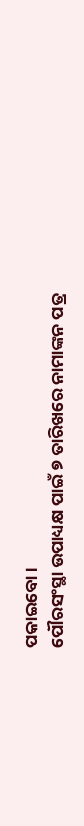ପକାଇବୋ ।
ପୌରସଂସ୍ଥା ଉପାଧ୍ୟକ୍ଷ ପାଇଁ ୭ ତାରିଖରେ ନାମାଙ୍କନ ପତ୍ର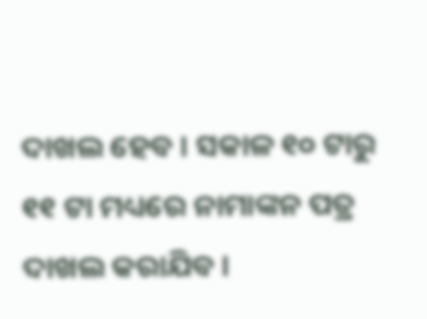ଦାଖଲ ହେବ । ସକାଳ ୧୦ ଟାରୁ ୧୧ ଟା ମଧ୍ୟରେ ନାମାଙ୍କନ ପତ୍ର ଦାଖଲ କରାଯିବ ।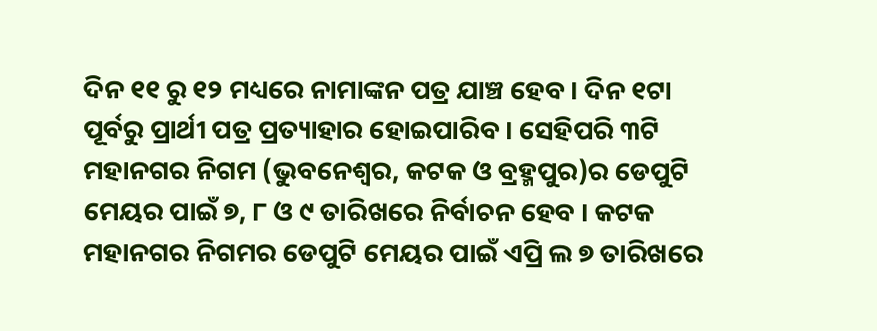ଦିନ ୧୧ ରୁ ୧୨ ମଧ୍ୟରେ ନାମାଙ୍କନ ପତ୍ର ଯାଞ୍ଚ ହେବ । ଦିନ ୧ଟା ପୂର୍ବରୁ ପ୍ରାର୍ଥୀ ପତ୍ର ପ୍ରତ୍ୟାହାର ହୋଇପାରିବ । ସେହିପରି ୩ଟି ମହାନଗର ନିଗମ (ଭୁବନେଶ୍ୱର, କଟକ ଓ ବ୍ରହ୍ମପୁର)ର ଡେପୁଟି ମେୟର ପାଇଁ ୭, ୮ ଓ ୯ ତାରିଖରେ ନିର୍ବାଚନ ହେବ । କଟକ ମହାନଗର ନିଗମର ଡେପୁଟି ମେୟର ପାଇଁ ଏପ୍ରି ଲ ୭ ତାରିଖରେ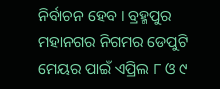ନିର୍ବାଚନ ହେବ । ବ୍ରହ୍ମପୁର ମହାନଗର ନିଗମର ଡେପୁଟି ମେୟର ପାଇଁ ଏପ୍ରିଲ ୮ ଓ ୯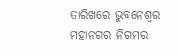ତାରିଖରେ ଭୁବନେଶ୍ୱର ମହାନଗର ନିଗମର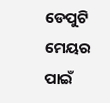ଡେପୁଟି ମେୟର ପାଇଁ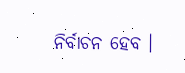ନିର୍ବାଚନ ହେବ ।